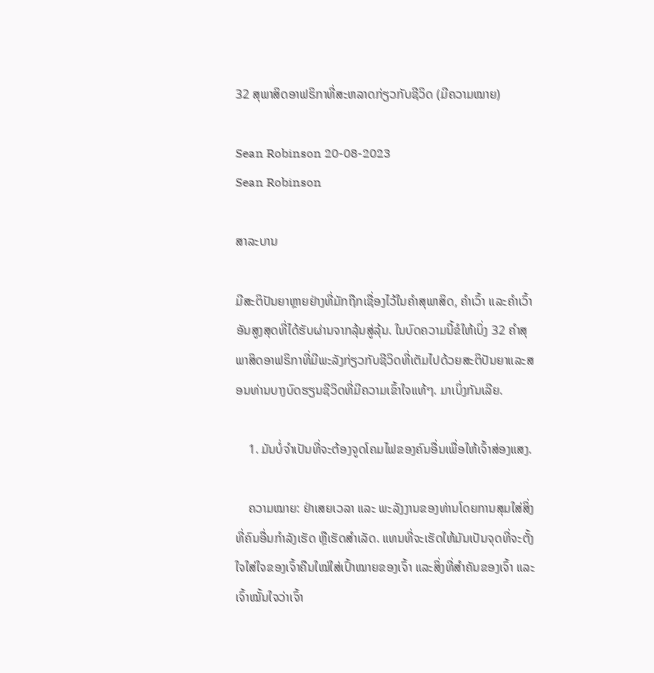32 ສຸພາສິດອາຟຣິກາທີ່ສະຫລາດກ່ຽວກັບຊີວິດ (ມີຄວາມໝາຍ)

Sean Robinson 20-08-2023
Sean Robinson

ສາລະບານ

ມີສະຕິປັນຍາຫຼາຍຢ່າງທີ່ມັກຖືກເຊື່ອງໄວ້ໃນຄຳສຸພາສິດ, ຄຳເວົ້າ ແລະຄຳເວົ້າອັນສູງສຸດທີ່ໄດ້ຮັບຜ່ານຈາກລຸ້ນສູ່ລຸ້ນ. ໃນບົດຄວາມນີ້ຂໍໃຫ້ເບິ່ງ 32 ຄໍາສຸພາສິດອາຟຣິກາທີ່ມີພະລັງກ່ຽວກັບຊີວິດທີ່ເຕັມໄປດ້ວຍສະຕິປັນຍາແລະສອນທ່ານບາງບົດຮຽນຊີວິດທີ່ມີຄວາມເຂົ້າໃຈແທ້ໆ. ມາເບິ່ງກັນເລີຍ.

    1. ມັນບໍ່ຈຳເປັນທີ່ຈະຕ້ອງຈູດໂຄມໄຟຂອງຄົນອື່ນເພື່ອໃຫ້ເຈົ້າສ່ອງແສງ.

    ຄວາມໝາຍ: ຢ່າເສຍເວລາ ແລະ ພະລັງງານຂອງທ່ານໂດຍການສຸມໃສ່ສິ່ງທີ່ຄົນອື່ນກໍາລັງເຮັດ ຫຼືເຮັດສໍາເລັດ. ແທນທີ່ຈະເຮັດໃຫ້ມັນເປັນຈຸດທີ່ຈະຕັ້ງໃຈໃສ່ໃຈຂອງເຈົ້າຄືນໃໝ່ໃສ່ເປົ້າໝາຍຂອງເຈົ້າ ແລະສິ່ງທີ່ສຳຄັນຂອງເຈົ້າ ແລະເຈົ້າໝັ້ນໃຈວ່າເຈົ້າ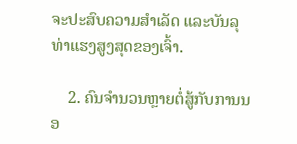ຈະປະສົບຄວາມສຳເລັດ ແລະບັນລຸທ່າແຮງສູງສຸດຂອງເຈົ້າ.

    2. ຄົນຈຳນວນຫຼາຍຕໍ່ສູ້ກັບການນອ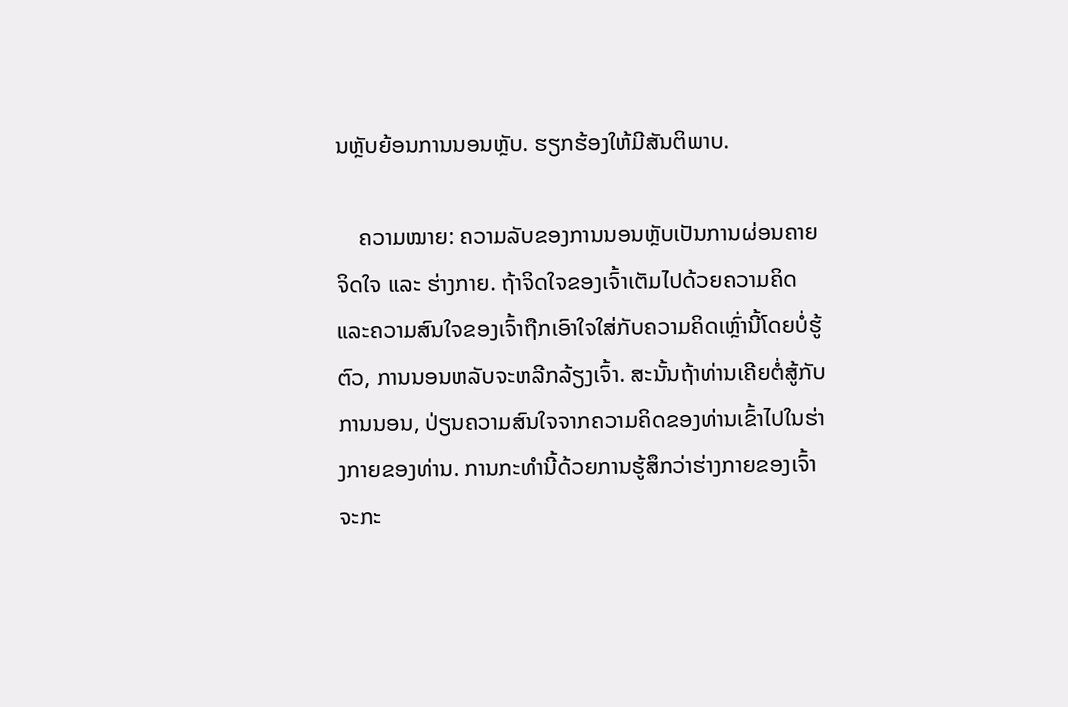ນຫຼັບຍ້ອນການນອນຫຼັບ. ຮຽກຮ້ອງໃຫ້ມີສັນຕິພາບ.

    ຄວາມໝາຍ: ຄວາມລັບຂອງການນອນຫຼັບເປັນການຜ່ອນຄາຍຈິດໃຈ ແລະ ຮ່າງກາຍ. ຖ້າຈິດໃຈຂອງເຈົ້າເຕັມໄປດ້ວຍຄວາມຄິດແລະຄວາມສົນໃຈຂອງເຈົ້າຖືກເອົາໃຈໃສ່ກັບຄວາມຄິດເຫຼົ່ານີ້ໂດຍບໍ່ຮູ້ຕົວ, ການນອນຫລັບຈະຫລີກລ້ຽງເຈົ້າ. ສະນັ້ນຖ້າທ່ານເຄີຍຕໍ່ສູ້ກັບການນອນ, ປ່ຽນຄວາມສົນໃຈຈາກຄວາມຄິດຂອງທ່ານເຂົ້າໄປໃນຮ່າງກາຍຂອງທ່ານ. ການກະທຳນີ້ດ້ວຍການຮູ້ສຶກວ່າຮ່າງກາຍຂອງເຈົ້າຈະກະ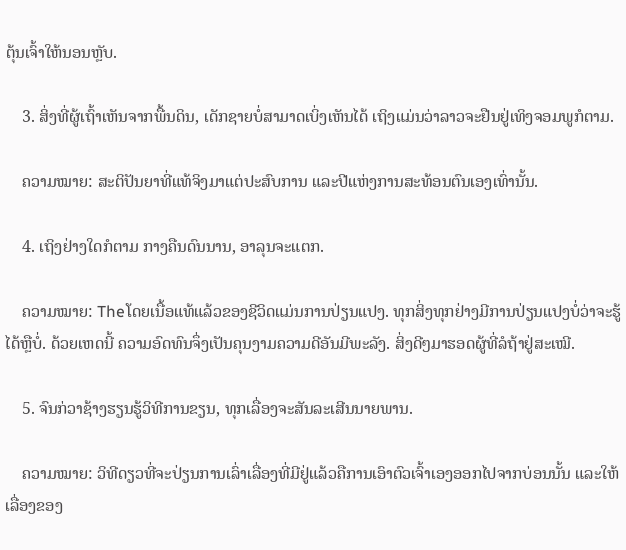ຕຸ້ນເຈົ້າໃຫ້ນອນຫຼັບ.

    3. ສິ່ງທີ່ຜູ້ເຖົ້າເຫັນຈາກພື້ນດິນ, ເດັກຊາຍບໍ່ສາມາດເບິ່ງເຫັນໄດ້ ເຖິງແມ່ນວ່າລາວຈະຢືນຢູ່ເທິງຈອມພູກໍຕາມ.

    ຄວາມໝາຍ: ສະຕິປັນຍາທີ່ແທ້ຈິງມາແຕ່ປະສົບການ ແລະປີແຫ່ງການສະທ້ອນຕົນເອງເທົ່ານັ້ນ.

    4. ເຖິງຢ່າງໃດກໍຕາມ ກາງຄືນດົນນານ, ອາລຸນຈະແຕກ.

    ຄວາມໝາຍ: Theໂດຍເນື້ອແທ້ແລ້ວຂອງຊີວິດແມ່ນການປ່ຽນແປງ. ທຸກສິ່ງທຸກຢ່າງມີການປ່ຽນແປງບໍ່ວ່າຈະຮູ້ໄດ້ຫຼືບໍ່. ດ້ວຍເຫດນີ້ ຄວາມອົດທົນຈຶ່ງເປັນຄຸນງາມຄວາມດີອັນມີພະລັງ. ສິ່ງດີໆມາຮອດຜູ້ທີ່ລໍຖ້າຢູ່ສະເໝີ.

    5. ຈົນກ່ວາຊ້າງຮຽນຮູ້ວິທີການຂຽນ, ທຸກເລື່ອງຈະສັນລະເສີນນາຍພານ.

    ຄວາມໝາຍ: ວິທີດຽວທີ່ຈະປ່ຽນການເລົ່າເລື່ອງທີ່ມີຢູ່ແລ້ວຄືການເອົາຕົວເຈົ້າເອງອອກໄປຈາກບ່ອນນັ້ນ ແລະໃຫ້ເລື່ອງຂອງ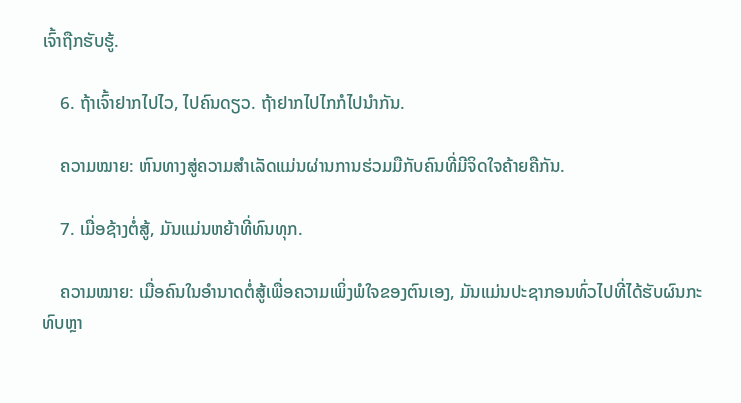ເຈົ້າຖືກຮັບຮູ້.

    6. ຖ້າເຈົ້າຢາກໄປໄວ, ໄປຄົນດຽວ. ຖ້າຢາກໄປໄກກໍໄປນຳກັນ.

    ຄວາມໝາຍ: ຫົນທາງສູ່ຄວາມສຳເລັດແມ່ນຜ່ານການຮ່ວມມືກັບຄົນທີ່ມີຈິດໃຈຄ້າຍຄືກັນ.

    7. ເມື່ອຊ້າງຕໍ່ສູ້, ມັນແມ່ນຫຍ້າທີ່ທົນທຸກ.

    ຄວາມໝາຍ: ເມື່ອຄົນໃນອຳນາດຕໍ່ສູ້ເພື່ອຄວາມເພິ່ງພໍໃຈຂອງຕົນເອງ, ມັນແມ່ນປະຊາກອນທົ່ວໄປທີ່ໄດ້ຮັບຜົນກະທົບຫຼາ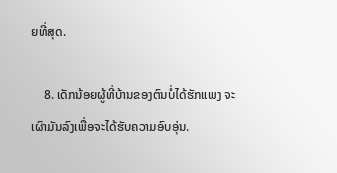ຍທີ່ສຸດ.

    8. ເດັກນ້ອຍຜູ້ທີ່ບ້ານຂອງຕົນບໍ່ໄດ້ຮັກແພງ ຈະເຜົາມັນລົງເພື່ອຈະໄດ້ຮັບຄວາມອົບອຸ່ນ.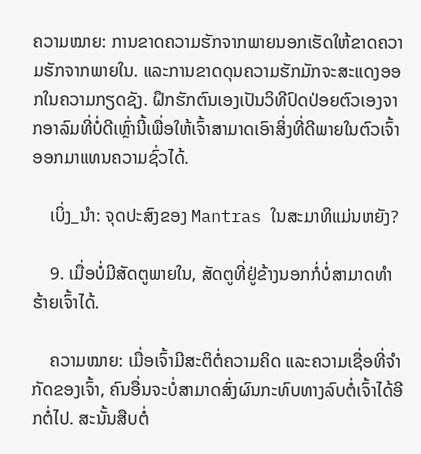ຄວາມໝາຍ: ການຂາດຄວາມຮັກຈາກພາຍນອກເຮັດໃຫ້ຂາດຄວາມຮັກຈາກພາຍໃນ. ແລະການຂາດດຸນຄວາມຮັກມັກຈະສະແດງອອກໃນຄວາມກຽດຊັງ. ຝຶກຮັກຕົນເອງເປັນວິທີປົດປ່ອຍຕົວເອງຈາກອາລົມທີ່ບໍ່ດີເຫຼົ່ານີ້ເພື່ອໃຫ້ເຈົ້າສາມາດເອົາສິ່ງທີ່ດີພາຍໃນຕົວເຈົ້າອອກມາແທນຄວາມຊົ່ວໄດ້.

    ເບິ່ງ_ນຳ: ຈຸດປະສົງຂອງ Mantras ໃນສະມາທິແມ່ນຫຍັງ?

    9. ເມື່ອບໍ່ມີສັດຕູພາຍໃນ, ສັດຕູທີ່ຢູ່ຂ້າງນອກກໍ່ບໍ່ສາມາດທໍາຮ້າຍເຈົ້າໄດ້.

    ຄວາມໝາຍ: ເມື່ອເຈົ້າມີສະຕິຕໍ່ຄວາມຄິດ ແລະຄວາມເຊື່ອທີ່ຈຳກັດຂອງເຈົ້າ, ຄົນອື່ນຈະບໍ່ສາມາດສົ່ງຜົນກະທົບທາງລົບຕໍ່ເຈົ້າໄດ້ອີກຕໍ່ໄປ. ສະນັ້ນສືບຕໍ່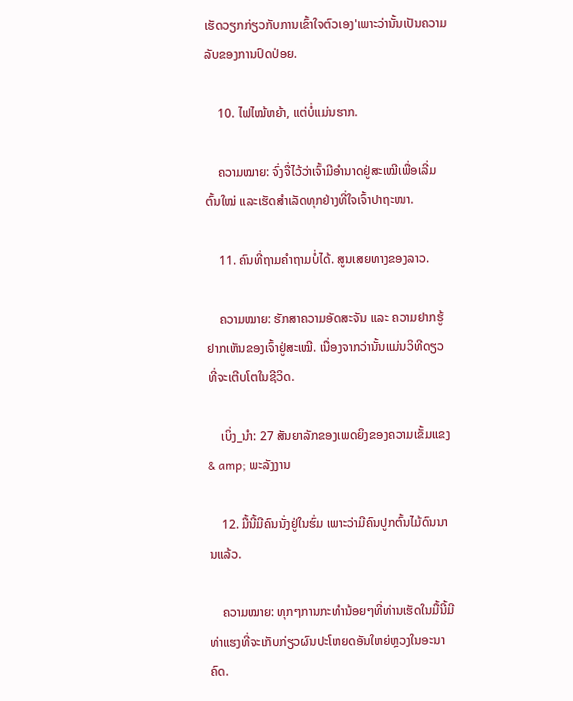ເຮັດວຽກກ່ຽວກັບການເຂົ້າໃຈຕົວເອງ'ເພາະວ່ານັ້ນເປັນຄວາມລັບຂອງການປົດປ່ອຍ.

    10. ໄຟໄໝ້ຫຍ້າ, ແຕ່ບໍ່ແມ່ນຮາກ.

    ຄວາມໝາຍ: ຈົ່ງຈື່ໄວ້ວ່າເຈົ້າມີອຳນາດຢູ່ສະເໝີເພື່ອເລີ່ມຕົ້ນໃໝ່ ແລະເຮັດສຳເລັດທຸກຢ່າງທີ່ໃຈເຈົ້າປາຖະໜາ.

    11. ຄົນທີ່ຖາມຄຳຖາມບໍ່ໄດ້. ສູນເສຍທາງຂອງລາວ.

    ຄວາມໝາຍ: ຮັກສາຄວາມອັດສະຈັນ ແລະ ຄວາມຢາກຮູ້ຢາກເຫັນຂອງເຈົ້າຢູ່ສະເໝີ. ເນື່ອງຈາກວ່ານັ້ນແມ່ນວິທີດຽວທີ່ຈະເຕີບໂຕໃນຊີວິດ.

    ເບິ່ງ_ນຳ: 27 ສັນຍາລັກຂອງເພດຍິງຂອງຄວາມເຂັ້ມແຂງ & amp; ພະລັງງານ

    12. ມື້ນີ້ມີຄົນນັ່ງຢູ່ໃນຮົ່ມ ເພາະວ່າມີຄົນປູກຕົ້ນໄມ້ດົນນານແລ້ວ.

    ຄວາມໝາຍ: ທຸກໆການກະທຳນ້ອຍໆທີ່ທ່ານເຮັດໃນມື້ນີ້ມີທ່າແຮງທີ່ຈະເກັບກ່ຽວຜົນປະໂຫຍດອັນໃຫຍ່ຫຼວງໃນອະນາຄົດ.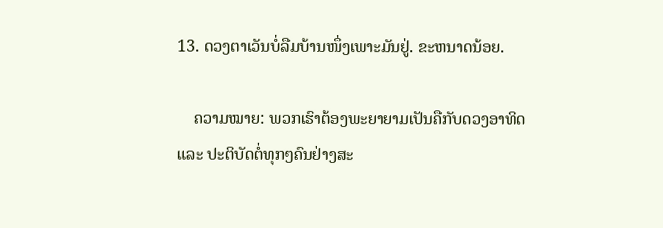13. ດວງຕາເວັນບໍ່ລືມບ້ານໜຶ່ງເພາະມັນຢູ່. ຂະຫນາດນ້ອຍ.

    ຄວາມໝາຍ: ພວກເຮົາຕ້ອງພະຍາຍາມເປັນຄືກັບດວງອາທິດ ແລະ ປະຕິບັດຕໍ່ທຸກໆຄົນຢ່າງສະ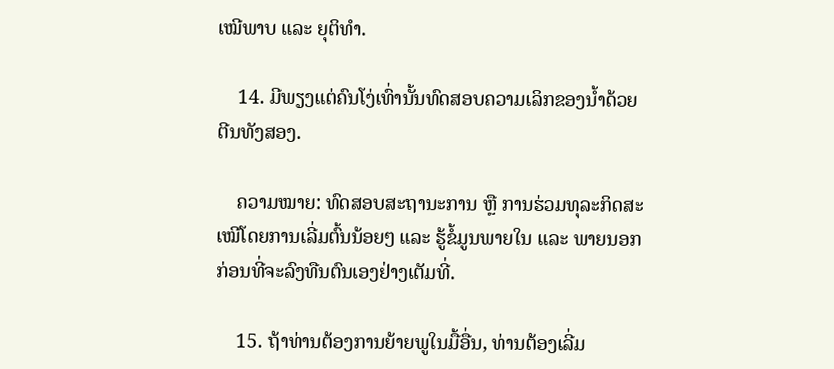ເໝີພາບ ແລະ ຍຸຕິທຳ.

    14. ມີພຽງແຕ່ຄົນໂງ່ເທົ່ານັ້ນທົດສອບຄວາມເລິກຂອງນ້ຳດ້ວຍຕີນທັງສອງ.

    ຄວາມໝາຍ: ທົດສອບສະຖານະການ ຫຼື ການຮ່ວມທຸລະກິດສະເໝີໂດຍການເລີ່ມຕົ້ນນ້ອຍໆ ແລະ ຮູ້ຂໍ້ມູນພາຍໃນ ແລະ ພາຍນອກ ກ່ອນທີ່ຈະລົງທືນຕົນເອງຢ່າງເຕັມທີ່.

    15. ຖ້າທ່ານຕ້ອງການຍ້າຍພູໃນມື້ອື່ນ, ທ່ານຕ້ອງເລີ່ມ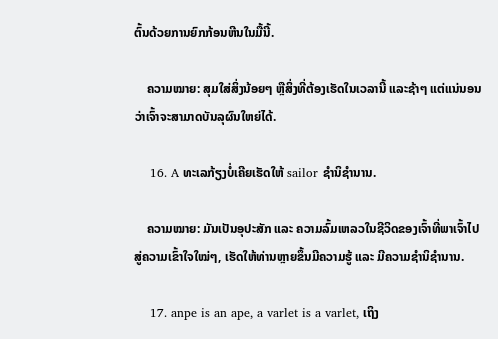ຕົ້ນດ້ວຍການຍົກກ້ອນຫີນໃນມື້ນີ້.

    ຄວາມໝາຍ: ສຸມໃສ່ສິ່ງນ້ອຍໆ ຫຼືສິ່ງທີ່ຕ້ອງເຮັດໃນເວລານີ້ ແລະຊ້າໆ ແຕ່ແນ່ນອນວ່າເຈົ້າຈະສາມາດບັນລຸຜົນໃຫຍ່ໄດ້.

    16. A ທະເລກ້ຽງບໍ່ເຄີຍເຮັດໃຫ້ sailor ຊໍານິຊໍານານ.

    ຄວາມໝາຍ: ມັນເປັນອຸປະສັກ ແລະ ຄວາມລົ້ມເຫລວໃນຊີວິດຂອງເຈົ້າທີ່ພາເຈົ້າໄປສູ່ຄວາມເຂົ້າໃຈໃໝ່ໆ, ເຮັດໃຫ້ທ່ານຫຼາຍຂຶ້ນມີຄວາມຮູ້ ແລະ ມີຄວາມຊໍານິຊໍານານ.

    17. anpe is an ape, a varlet is a varlet, ເຖິງ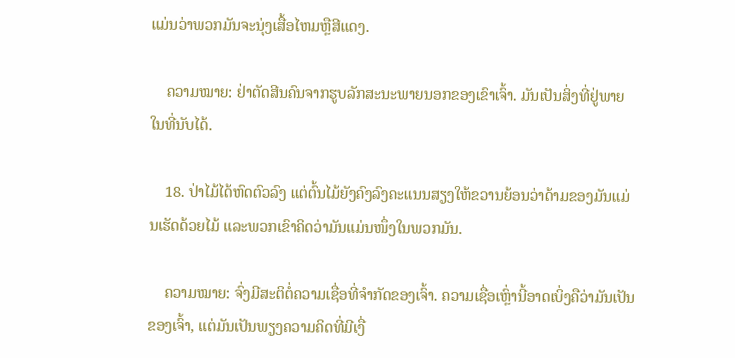ແມ່ນວ່າພວກມັນຈະນຸ່ງເສື້ອໄຫມຫຼືສີແດງ.

    ຄວາມໝາຍ: ຢ່າຕັດສີນຄົນຈາກຮູບລັກສະນະພາຍນອກຂອງເຂົາເຈົ້າ. ມັນເປັນສິ່ງທີ່ຢູ່ພາຍໃນທີ່ນັບໄດ້.

    18. ປ່າໄມ້ໄດ້ຫົດຕົວລົງ ແຕ່ຕົ້ນໄມ້ຍັງຄົງລົງຄະແນນສຽງໃຫ້ຂວານຍ້ອນວ່າດ້າມຂອງມັນແມ່ນເຮັດດ້ວຍໄມ້ ແລະພວກເຂົາຄິດວ່າມັນແມ່ນໜຶ່ງໃນພວກມັນ.

    ຄວາມໝາຍ: ຈົ່ງມີສະຕິຕໍ່ຄວາມເຊື່ອທີ່ຈຳກັດຂອງເຈົ້າ. ຄວາມເຊື່ອເຫຼົ່ານີ້ອາດເບິ່ງຄືວ່າມັນເປັນຂອງເຈົ້າ, ແຕ່ມັນເປັນພຽງຄວາມຄິດທີ່ມີເງື່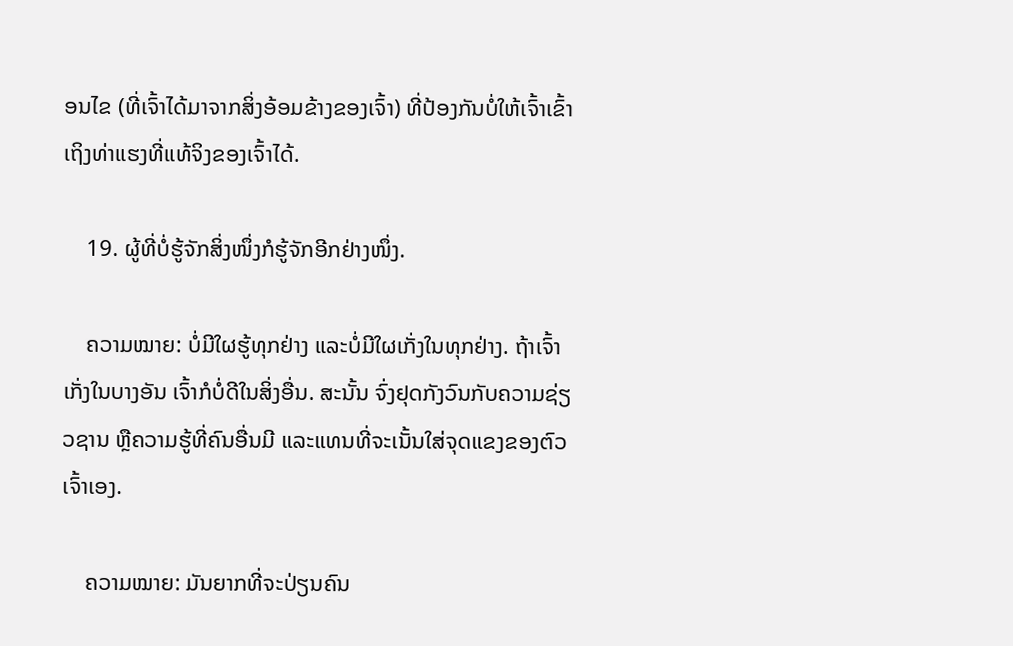ອນໄຂ (ທີ່ເຈົ້າໄດ້ມາຈາກສິ່ງອ້ອມຂ້າງຂອງເຈົ້າ) ທີ່ປ້ອງກັນບໍ່ໃຫ້ເຈົ້າເຂົ້າເຖິງທ່າແຮງທີ່ແທ້ຈິງຂອງເຈົ້າໄດ້.

    19. ຜູ້ທີ່ບໍ່ຮູ້ຈັກສິ່ງໜຶ່ງກໍຮູ້ຈັກອີກຢ່າງໜຶ່ງ.

    ຄວາມໝາຍ: ບໍ່ມີໃຜຮູ້ທຸກຢ່າງ ແລະບໍ່ມີໃຜເກັ່ງໃນທຸກຢ່າງ. ຖ້າເຈົ້າເກັ່ງໃນບາງອັນ ເຈົ້າກໍບໍ່ດີໃນສິ່ງອື່ນ. ສະນັ້ນ ຈົ່ງຢຸດກັງວົນກັບຄວາມຊ່ຽວຊານ ຫຼືຄວາມຮູ້ທີ່ຄົນອື່ນມີ ແລະແທນທີ່ຈະເນັ້ນໃສ່ຈຸດແຂງຂອງຕົວເຈົ້າເອງ.

    ຄວາມໝາຍ: ມັນຍາກທີ່ຈະປ່ຽນຄົນ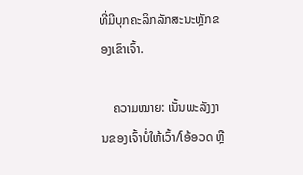ທີ່ມີບຸກຄະລິກລັກສະນະຫຼັກຂອງເຂົາເຈົ້າ.

    ຄວາມໝາຍ: ເນັ້ນພະລັງງານຂອງເຈົ້າບໍ່ໃຫ້ເວົ້າ/ໂອ້ອວດ ຫຼື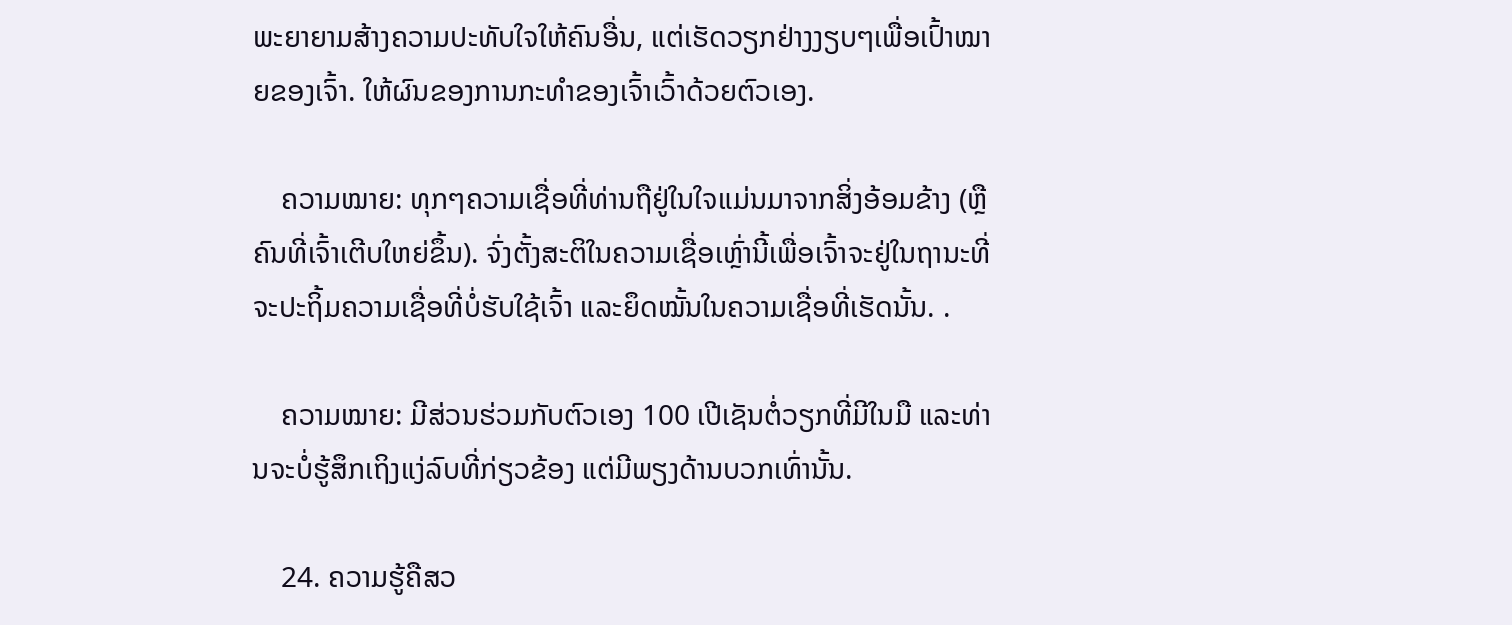ພະຍາຍາມສ້າງຄວາມປະທັບໃຈໃຫ້ຄົນອື່ນ, ແຕ່ເຮັດວຽກຢ່າງງຽບໆເພື່ອເປົ້າໝາຍຂອງເຈົ້າ. ໃຫ້ຜົນຂອງການກະທຳຂອງເຈົ້າເວົ້າດ້ວຍຕົວເອງ.

    ຄວາມໝາຍ: ທຸກໆຄວາມເຊື່ອທີ່ທ່ານຖືຢູ່ໃນໃຈແມ່ນມາຈາກສິ່ງອ້ອມຂ້າງ (ຫຼືຄົນທີ່ເຈົ້າເຕີບໃຫຍ່ຂຶ້ນ). ຈົ່ງຕັ້ງສະຕິໃນຄວາມເຊື່ອເຫຼົ່ານີ້ເພື່ອເຈົ້າຈະຢູ່ໃນຖານະທີ່ຈະປະຖິ້ມຄວາມເຊື່ອທີ່ບໍ່ຮັບໃຊ້ເຈົ້າ ແລະຍຶດໝັ້ນໃນຄວາມເຊື່ອທີ່ເຮັດນັ້ນ. .

    ຄວາມໝາຍ: ມີສ່ວນຮ່ວມກັບຕົວເອງ 100 ເປີເຊັນຕໍ່ວຽກທີ່ມີໃນມື ແລະທ່ານຈະບໍ່ຮູ້ສຶກເຖິງແງ່ລົບທີ່ກ່ຽວຂ້ອງ ແຕ່ມີພຽງດ້ານບວກເທົ່ານັ້ນ.

    24. ຄວາມຮູ້ຄືສວ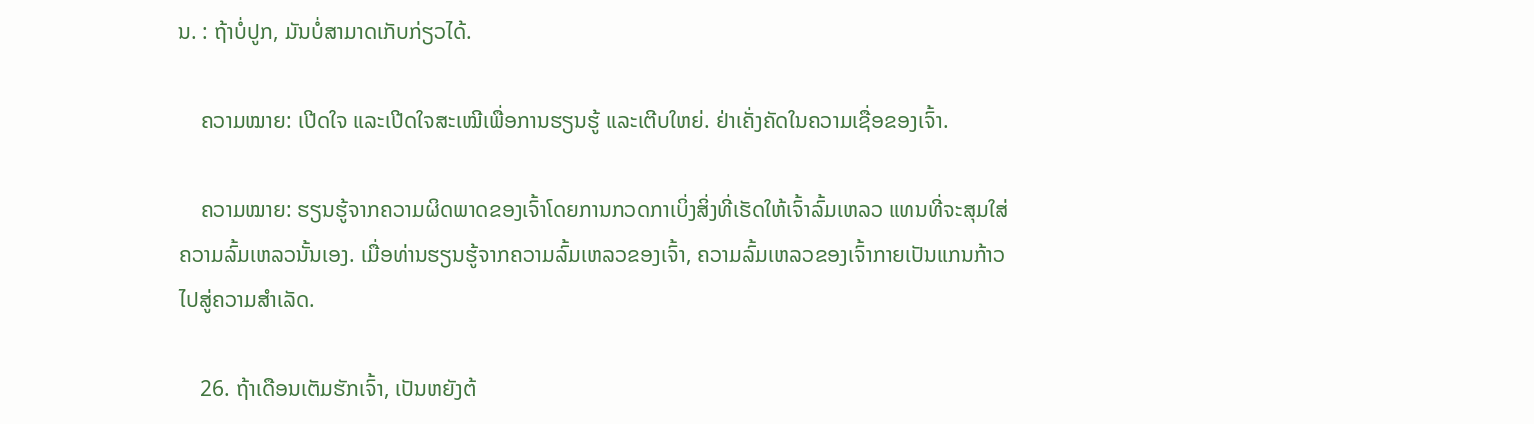ນ. : ຖ້າບໍ່ປູກ, ມັນບໍ່ສາມາດເກັບກ່ຽວໄດ້.

    ຄວາມໝາຍ: ເປີດໃຈ ແລະເປີດໃຈສະເໝີເພື່ອການຮຽນຮູ້ ແລະເຕີບໃຫຍ່. ຢ່າເຄັ່ງຄັດໃນຄວາມເຊື່ອຂອງເຈົ້າ.

    ຄວາມໝາຍ: ຮຽນຮູ້ຈາກຄວາມຜິດພາດຂອງເຈົ້າໂດຍການກວດກາເບິ່ງສິ່ງທີ່ເຮັດໃຫ້ເຈົ້າລົ້ມເຫລວ ແທນທີ່ຈະສຸມໃສ່ຄວາມລົ້ມເຫລວນັ້ນເອງ. ເມື່ອທ່ານຮຽນຮູ້ຈາກຄວາມລົ້ມເຫລວຂອງເຈົ້າ, ຄວາມລົ້ມເຫລວຂອງເຈົ້າກາຍເປັນແກນກ້າວໄປສູ່ຄວາມສໍາເລັດ.

    26. ຖ້າເດືອນເຕັມຮັກເຈົ້າ, ເປັນຫຍັງຕ້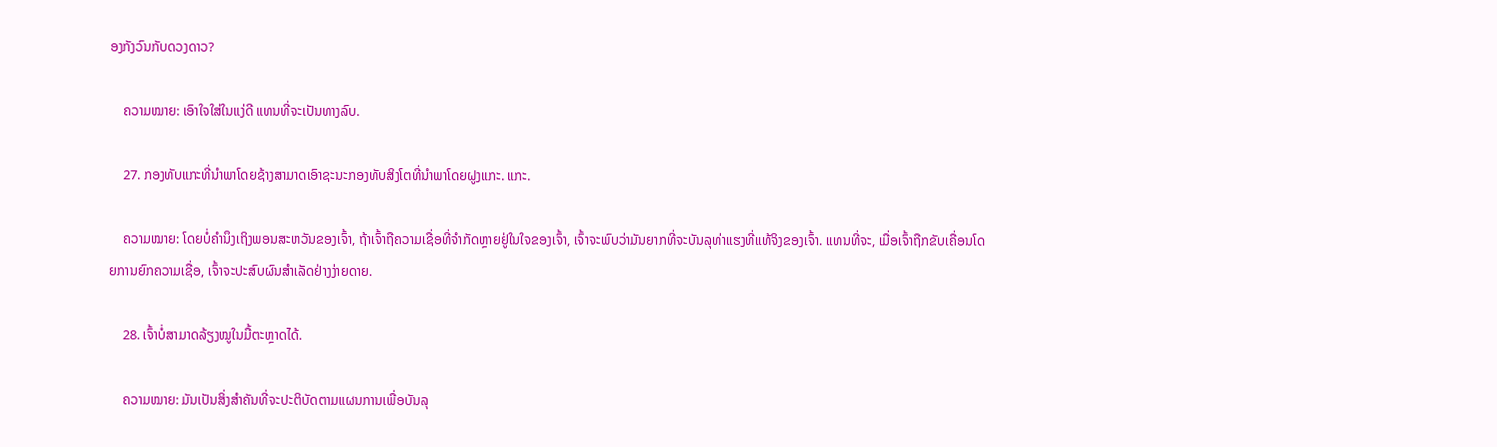ອງກັງວົນກັບດວງດາວ?

    ຄວາມໝາຍ: ເອົາໃຈໃສ່ໃນແງ່ດີ ແທນທີ່ຈະເປັນທາງລົບ.

    27. ກອງທັບແກະທີ່ນຳພາໂດຍຊ້າງສາມາດເອົາຊະນະກອງທັບສິງໂຕທີ່ນຳພາໂດຍຝູງແກະ. ແກະ.

    ຄວາມໝາຍ: ໂດຍບໍ່ຄໍານຶງເຖິງພອນສະຫວັນຂອງເຈົ້າ, ຖ້າເຈົ້າຖືຄວາມເຊື່ອທີ່ຈໍາກັດຫຼາຍຢູ່ໃນໃຈຂອງເຈົ້າ, ເຈົ້າຈະພົບວ່າມັນຍາກທີ່ຈະບັນລຸທ່າແຮງທີ່ແທ້ຈິງຂອງເຈົ້າ. ແທນທີ່ຈະ, ເມື່ອເຈົ້າຖືກຂັບເຄື່ອນໂດຍການຍົກຄວາມເຊື່ອ, ເຈົ້າຈະປະສົບຜົນສໍາເລັດຢ່າງງ່າຍດາຍ.

    28. ເຈົ້າບໍ່ສາມາດລ້ຽງໝູໃນມື້ຕະຫຼາດໄດ້.

    ຄວາມໝາຍ: ມັນເປັນສິ່ງສໍາຄັນທີ່ຈະປະຕິບັດຕາມແຜນການເພື່ອບັນລຸ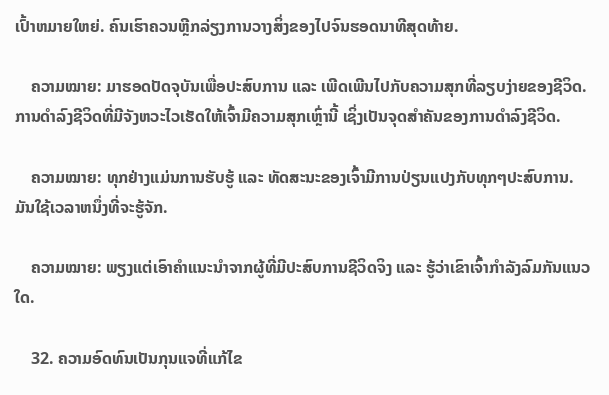ເປົ້າຫມາຍໃຫຍ່. ຄົນເຮົາຄວນຫຼີກລ່ຽງການວາງສິ່ງຂອງໄປຈົນຮອດນາທີສຸດທ້າຍ.

    ຄວາມໝາຍ: ມາຮອດປັດຈຸບັນເພື່ອປະສົບການ ແລະ ເພີດເພີນໄປກັບຄວາມສຸກທີ່ລຽບງ່າຍຂອງຊີວິດ. ການດຳລົງຊີວິດທີ່ມີຈັງຫວະໄວເຮັດໃຫ້ເຈົ້າມີຄວາມສຸກເຫຼົ່ານີ້ ເຊິ່ງເປັນຈຸດສຳຄັນຂອງການດຳລົງຊີວິດ.

    ຄວາມໝາຍ: ທຸກຢ່າງແມ່ນການຮັບຮູ້ ແລະ ທັດສະນະຂອງເຈົ້າມີການປ່ຽນແປງກັບທຸກໆປະສົບການ. ມັນໃຊ້ເວລາຫນຶ່ງທີ່ຈະຮູ້ຈັກ.

    ຄວາມໝາຍ: ພຽງແຕ່ເອົາຄຳແນະນຳຈາກຜູ້ທີ່ມີປະສົບການຊີວິດຈິງ ແລະ ຮູ້ວ່າເຂົາເຈົ້າກຳລັງລົມກັນແນວໃດ.

    32. ຄວາມອົດທົນເປັນກຸນແຈທີ່ແກ້ໄຂ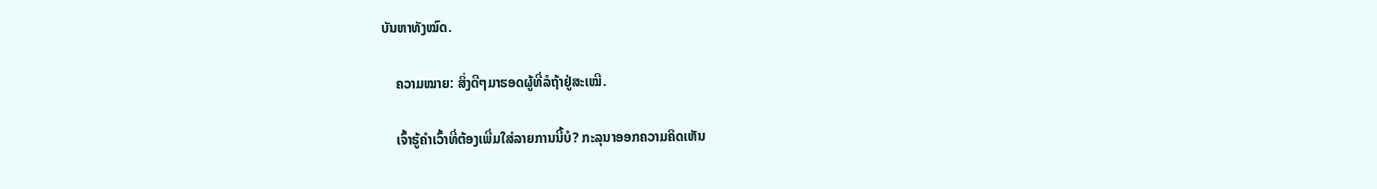ບັນຫາທັງໝົດ.

    ຄວາມໝາຍ: ສິ່ງດີໆມາຮອດຜູ້ທີ່ລໍຖ້າຢູ່ສະເໝີ.

    ເຈົ້າຮູ້ຄຳເວົ້າທີ່ຕ້ອງເພີ່ມໃສ່ລາຍການນີ້ບໍ? ກະລຸນາອອກຄວາມຄິດເຫັນ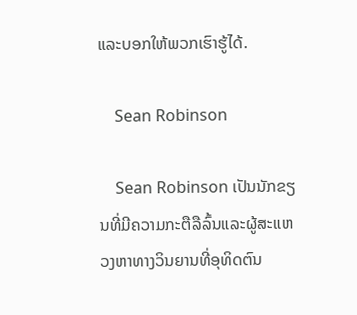ແລະບອກໃຫ້ພວກເຮົາຮູ້ໄດ້.

    Sean Robinson

    Sean Robinson ເປັນນັກຂຽນທີ່ມີຄວາມກະຕືລືລົ້ນແລະຜູ້ສະແຫວງຫາທາງວິນຍານທີ່ອຸທິດຕົນ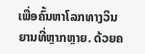ເພື່ອຄົ້ນຫາໂລກທາງວິນຍານທີ່ຫຼາກຫຼາຍ. ດ້ວຍຄ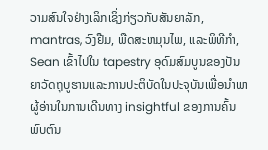ວາມສົນໃຈຢ່າງເລິກເຊິ່ງກ່ຽວກັບສັນຍາລັກ, mantras, ວົງຢືມ, ພືດສະຫມຸນໄພ, ແລະພິທີກໍາ, Sean ເຂົ້າໄປໃນ tapestry ອຸດົມສົມບູນຂອງປັນຍາວັດຖຸບູຮານແລະການປະຕິບັດໃນປະຈຸບັນເພື່ອນໍາພາຜູ້ອ່ານໃນການເດີນທາງ insightful ຂອງການຄົ້ນພົບຕົນ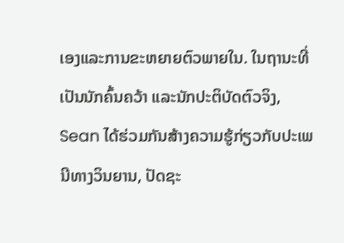ເອງແລະການຂະຫຍາຍຕົວພາຍໃນ. ໃນຖານະທີ່ເປັນນັກຄົ້ນຄວ້າ ແລະນັກປະຕິບັດຕົວຈິງ, Sean ໄດ້ຮ່ວມກັນສ້າງຄວາມຮູ້ກ່ຽວກັບປະເພນີທາງວິນຍານ, ປັດຊະ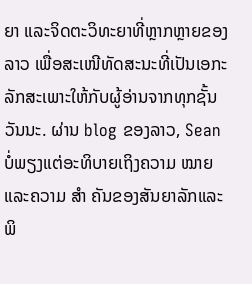ຍາ ແລະຈິດຕະວິທະຍາທີ່ຫຼາກຫຼາຍຂອງລາວ ເພື່ອສະເໜີທັດສະນະທີ່ເປັນເອກະລັກສະເພາະໃຫ້ກັບຜູ້ອ່ານຈາກທຸກຊັ້ນວັນນະ. ຜ່ານ blog ຂອງລາວ, Sean ບໍ່ພຽງແຕ່ອະທິບາຍເຖິງຄວາມ ໝາຍ ແລະຄວາມ ສຳ ຄັນຂອງສັນຍາລັກແລະພິ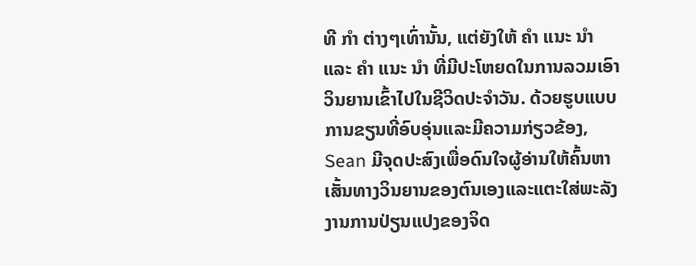ທີ ກຳ ຕ່າງໆເທົ່ານັ້ນ, ແຕ່ຍັງໃຫ້ ຄຳ ແນະ ນຳ ແລະ ຄຳ ແນະ ນຳ ທີ່ມີປະໂຫຍດໃນການລວມເອົາວິນຍານເຂົ້າໄປໃນຊີວິດປະຈໍາວັນ. ດ້ວຍຮູບແບບການຂຽນທີ່ອົບອຸ່ນແລະມີຄວາມກ່ຽວຂ້ອງ, Sean ມີຈຸດປະສົງເພື່ອດົນໃຈຜູ້ອ່ານໃຫ້ຄົ້ນຫາເສັ້ນທາງວິນຍານຂອງຕົນເອງແລະແຕະໃສ່ພະລັງງານການປ່ຽນແປງຂອງຈິດ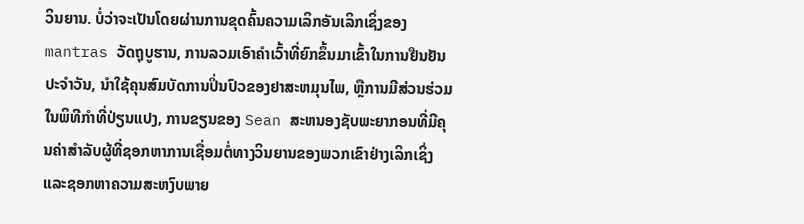ວິນຍານ. ບໍ່ວ່າຈະເປັນໂດຍຜ່ານການຂຸດຄົ້ນຄວາມເລິກອັນເລິກເຊິ່ງຂອງ mantras ວັດຖຸບູຮານ, ການລວມເອົາຄໍາເວົ້າທີ່ຍົກຂຶ້ນມາເຂົ້າໃນການຢືນຢັນປະຈໍາວັນ, ນໍາໃຊ້ຄຸນສົມບັດການປິ່ນປົວຂອງຢາສະຫມຸນໄພ, ຫຼືການມີສ່ວນຮ່ວມໃນພິທີກໍາທີ່ປ່ຽນແປງ, ການຂຽນຂອງ Sean ສະຫນອງຊັບພະຍາກອນທີ່ມີຄຸນຄ່າສໍາລັບຜູ້ທີ່ຊອກຫາການເຊື່ອມຕໍ່ທາງວິນຍານຂອງພວກເຂົາຢ່າງເລິກເຊິ່ງແລະຊອກຫາຄວາມສະຫງົບພາຍ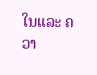ໃນແລະ ຄວາ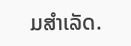ມສຳເລັດ.